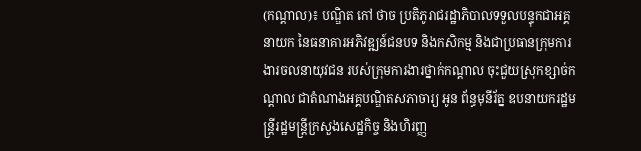(កណ្តាល)៖ បណ្ឌិត កៅ ថាច ប្រតិភូរាជរដ្ឋាភិបាលទទួលបន្ទុកជាអគ្គនាយក នៃធនាគារអភិវឌ្ឍន៍ជនបទ និងកសិកម្ម និងជាប្រធានក្រុមការងារចលនាយុវជន របស់ក្រុមការងារថ្នាក់កណ្តាល ចុះជួយស្រុកខ្សាច់កណ្តាល ជាតំណាងអគ្គបណ្ឌិតសភាចារ្យ អូន ព័ន្ធមុនីរ័ត្ន ឧបនាយករដ្ឋមន្ត្រីរដ្ឋមន្ត្រីក្រសួងសេដ្ឋកិច្ច និងហិរញ្ញ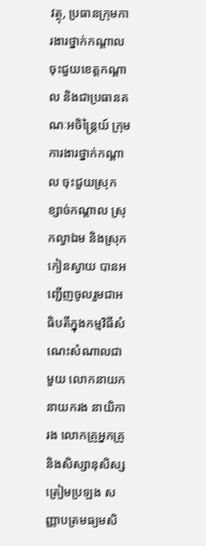វត្ថុ, ប្រធានក្រុមការងារថ្នាក់កណ្ដាល ចុះជួយខេត្តកណ្តាល និងជាប្រធានគណៈអចិន្ត្រៃយ៍ ក្រុមការងារថ្នាក់កណ្ដាល ចុះជួយស្រុកខ្សាច់កណ្តាល ស្រុកល្វាឯម និងស្រុកកៀនស្វាយ បានអញ្ជើញចូលរួមជាអធិបតីក្នុងកម្មវិធីសំណេះសំណាលជាមួយ លោកនាយក នាយករង នាយិការង លោកគ្រូអ្នកគ្រូ និងសិស្សានុសិស្សត្រៀមប្រឡង សញ្ញាបត្រមធ្យមសិ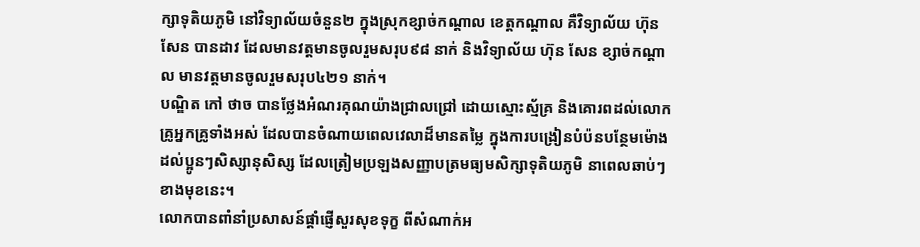ក្សាទុតិយភូមិ នៅវិទ្យាល័យចំនួន២ ក្នុងស្រុកខ្សាច់កណ្តាល ខេត្តកណ្តាល គឺវិទ្យាល័យ ហ៊ុន សែន បានដាវ ដែលមានវត្តមានចូលរួមសរុប៩៨ នាក់ និងវិទ្យាល័យ ហ៊ុន សែន ខ្សាច់កណ្តាល មានវត្តមានចូលរួមសរុប៤២១ នាក់។
បណ្ឌិត កៅ ថាច បានថ្លែងអំណរគុណយ៉ាងជ្រាលជ្រៅ ដោយស្មោះស្ម័គ្រ និងគោរពដល់លោកគ្រូអ្នកគ្រូទាំងអស់ ដែលបានចំណាយពេលវេលាដ៏មានតម្លៃ ក្នុងការបង្រៀនបំប៉នបន្ថែមម៉ោង ដល់ប្អូនៗសិស្សានុសិស្ស ដែលត្រៀមប្រឡងសញ្ញាបត្រមធ្យមសិក្សាទុតិយភូមិ នាពេលឆាប់ៗខាងមុខនេះ។
លោកបានពាំនាំប្រសាសន៍ផ្តាំផ្ញើសួរសុខទុក្ខ ពីសំណាក់អ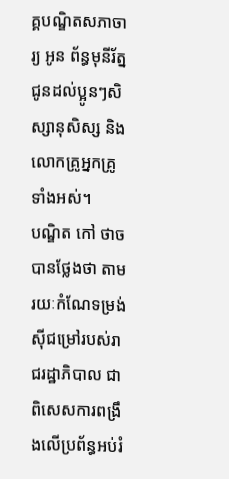គ្គបណ្ឌិតសភាចារ្យ អូន ព័ន្ធមុនីរ័ត្ន ជូនដល់ប្អូនៗសិស្សានុសិស្ស និងលោកគ្រូអ្នកគ្រូទាំងអស់។
បណ្ឌិត កៅ ថាច បានថ្លែងថា តាមរយៈកំណែទម្រង់ស៊ីជម្រៅរបស់រាជរដ្ឋាភិបាល ជាពិសេសការពង្រឹងលើប្រព័ន្ធអប់រំ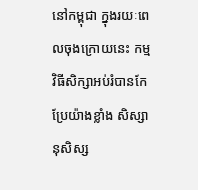នៅកម្ពុជា ក្នុងរយៈពេលចុងក្រោយនេះ កម្មវិធីសិក្សាអប់រំបានកែប្រែយ៉ាងខ្លាំង សិស្សានុសិស្ស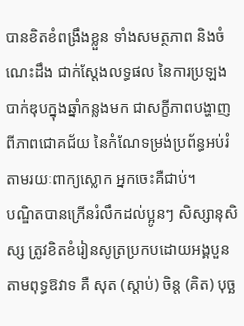បានខិតខំពង្រឹងខ្លួន ទាំងសមត្ថភាព និងចំណេះដឹង ជាក់ស្តែងលទ្ធផល នៃការប្រឡងបាក់ឌុបក្នុងឆ្នាំកន្លងមក ជាសក្ខីភាពបង្ហាញពីភាពជោគជ័យ នៃកំណែទម្រង់ប្រព័ន្ធអប់រំ តាមរយៈពាក្យស្លោក អ្នកចេះគឺជាប់។
បណ្ឌិតបានក្រើនរំលឹកដល់ប្អូនៗ សិស្សានុសិស្ស ត្រូវខិតខំរៀនសូត្រប្រកបដោយអង្គបួនតាមពុទ្ធឱវាទ គឺ សុត (ស្តាប់) ចិន្ត (គិត) បុច្ឆ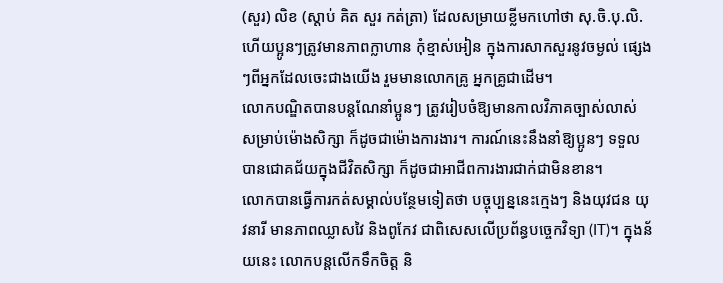(សួរ) លិខ (ស្តាប់ គិត សួរ កត់ត្រា) ដែលសម្រាយខ្លីមកហៅថា សុ.ចិ.បុ.លិ. ហើយប្អូនៗត្រូវមានភាពក្លាហាន កុំខ្មាស់អៀន ក្នុងការសាកសួរនូវចម្ងល់ ផ្សេងៗពីអ្នកដែលចេះជាងយើង រួមមានលោកគ្រូ អ្នកគ្រូជាដើម។
លោកបណ្ឌិតបានបន្តណែនាំប្អូនៗ ត្រូវរៀបចំឱ្យមានកាលវិភាគច្បាស់លាស់ សម្រាប់ម៉ោងសិក្សា ក៏ដូចជាម៉ោងការងារ។ ការណ៍នេះនឹងនាំឱ្យប្អូនៗ ទទួលបានជោគជ័យក្នុងជីវិតសិក្សា ក៏ដូចជាអាជីពការងារជាក់ជាមិនខាន។
លោកបានធ្វើការកត់សម្គាល់បន្ថែមទៀតថា បច្ចុប្បន្ននេះក្មេងៗ និងយុវជន យុវនារី មានភាពឈ្លាសវៃ និងពូកែវ ជាពិសេសលើប្រព័ន្ធបច្ចេកវិទ្យា (IT)។ ក្នុងន័យនេះ លោកបន្តលើកទឹកចិត្ត និ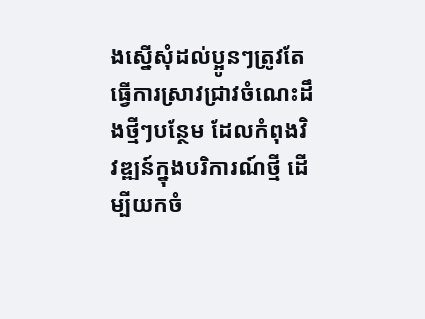ងស្នើសុំដល់ប្អូនៗត្រូវតែធ្វើការស្រាវជ្រាវចំណេះដឹងថ្មីៗបន្ថែម ដែលកំពុងវិវឌ្ឍន៍ក្នុងបរិការណ៍ថ្មី ដើម្បីយកចំ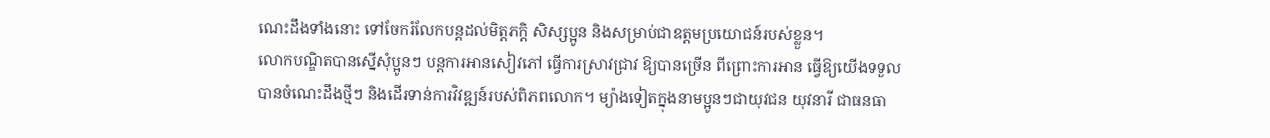ណេះដឹងទាំងនោះ ទៅចែករំលែកបន្តដល់មិត្តភក្តិ សិស្សប្អូន និងសម្រាប់ជាឧត្តមប្រយោជន៍របស់ខ្លួន។
លោកបណ្ឌិតបានស្នើសុំប្អូនៗ បន្តការអានសៀវភៅ ធ្វើការស្រាវជ្រាវ ឱ្យបានច្រើន ពីព្រោះការអាន ធ្វើឱ្យយើងទទួលបានចំណេះដឹងថ្មីៗ និងដើរទាន់ការវិវឌ្ឍន៍របស់ពិភពលោក។ ម្យ៉ាងទៀតក្នុងនាមប្អូនៗជាយុវជន យុវនារី ជាធនធា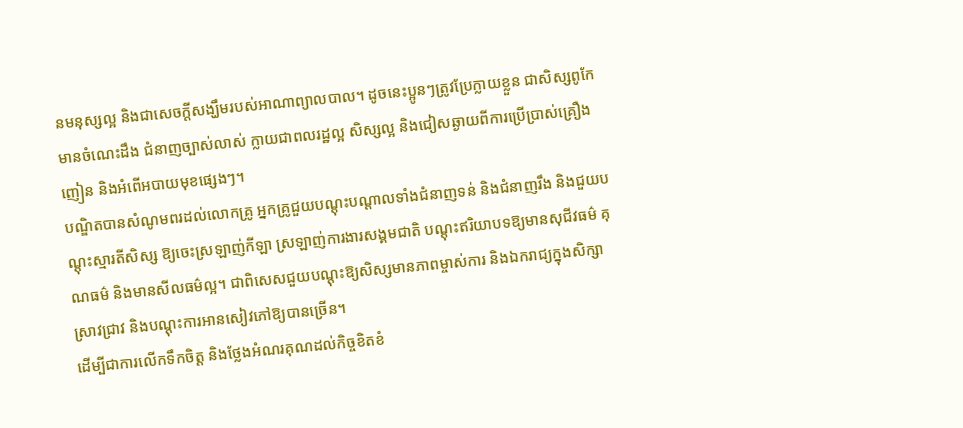នមនុស្សល្អ និងជាសេចក្តីសង្ឃឹមរបស់អាណាព្យាលបាល។ ដូចនេះប្អូនៗត្រូវប្រែក្លាយខ្លួន ជាសិស្សពូកែ មានចំណេះដឹង ជំនាញច្បាស់លាស់ ក្លាយជាពលរដ្ឋល្អ សិស្សល្អ និងជៀសឆ្ងាយពីការប្រើប្រាស់គ្រឿងញៀន និងអំពើអបាយមុខផ្សេងៗ។
បណ្ឌិតបានសំណូមពរដល់លោកគ្រូ អ្នកគ្រូជួយបណ្តុះបណ្តាលទាំងជំនាញទន់ និងជំនាញរឹង និងជួយបណ្តុះស្មារតីសិស្ស ឱ្យចេះស្រឡាញ់កីឡា ស្រឡាញ់ការងារសង្គមជាតិ បណ្តុះឥរិយាបទឱ្យមានសុជីវធម៌ គុណធម៌ និងមានសីលធម៌ល្អ។ ជាពិសេសជួយបណ្តុះឱ្យសិស្សមានភាពម្ចាស់ការ និងឯករាជ្យក្នុងសិក្សា ស្រាវជ្រាវ និងបណ្តុះការអានសៀវភៅឱ្យបានច្រើន។
ដើម្បីជាការលើកទឹកចិត្ត និងថ្លែងអំណរគុណដល់កិច្ចខិតខំ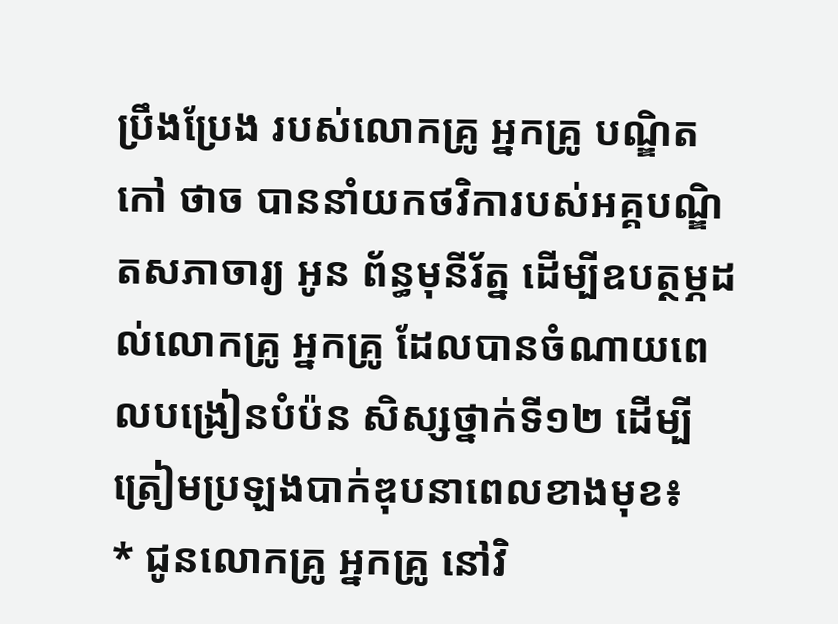ប្រឹងប្រែង របស់លោកគ្រូ អ្នកគ្រូ បណ្ឌិត កៅ ថាច បាននាំយកថវិការបស់អគ្គបណ្ឌិតសភាចារ្យ អូន ព័ន្ធមុនីរ័ត្ន ដើម្បីឧបត្ថម្ភដល់លោកគ្រូ អ្នកគ្រូ ដែលបានចំណាយពេលបង្រៀនបំប៉ន សិស្សថ្នាក់ទី១២ ដើម្បីត្រៀមប្រឡងបាក់ឌុបនាពេលខាងមុខ៖
* ជូនលោកគ្រូ អ្នកគ្រូ នៅវិ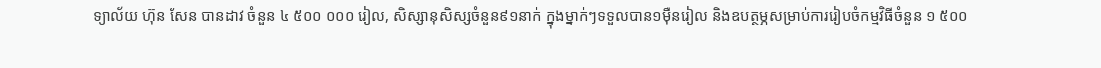ទ្យាល័យ ហ៊ុន សែន បានដាវ ចំនួន ៤ ៥០០ ០០០ រៀល, សិស្សានុសិស្សចំនួន៩១នាក់ ក្នុងម្នាក់ៗទទួលបាន១ម៉ឺនរៀល និងឧបត្ថម្ភសម្រាប់ការរៀបចំកម្មវិធីចំនួន ១ ៥០០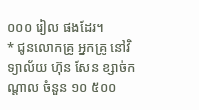០០០ រៀល ផងដែរ។
* ជូនលោកគ្រូ អ្នកគ្រូ នៅវិទ្យាល័យ ហ៊ុន សែន ខ្សាច់កណ្តាល ចំនួន ១០ ៥០០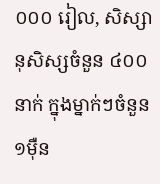០០០ រៀល, សិស្សានុសិស្សចំនួន ៤០០ នាក់ ក្នុងម្នាក់ៗចំនួន១ម៉ឺន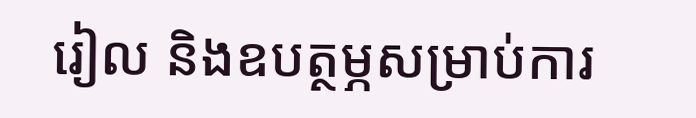រៀល និងឧបត្ថម្ភសម្រាប់ការ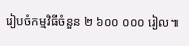រៀបចំកម្មវិធីចំនួន ២ ៦០០ ០០០ រៀល៕